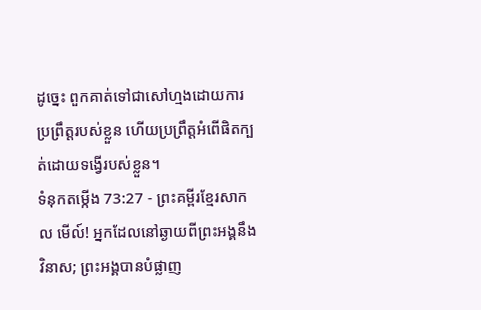ដូច្នេះ ពួកគាត់ទៅជាសៅហ្មងដោយការប្រព្រឹត្តរបស់ខ្លួន ហើយប្រព្រឹត្តអំពើផិតក្បត់ដោយទង្វើរបស់ខ្លួន។
ទំនុកតម្កើង 73:27 - ព្រះគម្ពីរខ្មែរសាកល មើល៍! អ្នកដែលនៅឆ្ងាយពីព្រះអង្គនឹងវិនាស; ព្រះអង្គបានបំផ្លាញ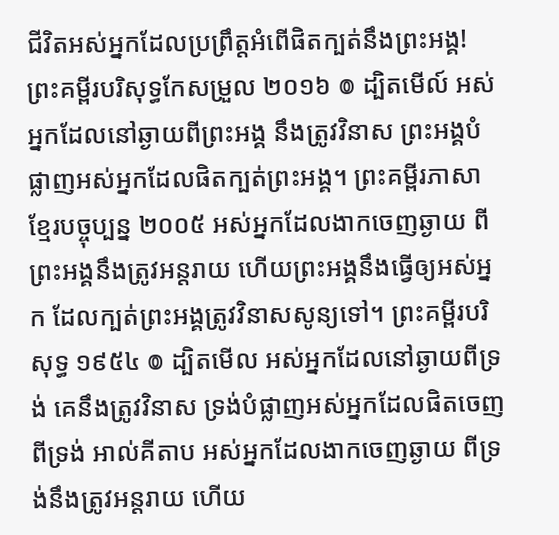ជីវិតអស់អ្នកដែលប្រព្រឹត្តអំពើផិតក្បត់នឹងព្រះអង្គ! ព្រះគម្ពីរបរិសុទ្ធកែសម្រួល ២០១៦ ៙ ដ្បិតមើល៍ អស់អ្នកដែលនៅឆ្ងាយពីព្រះអង្គ នឹងត្រូវវិនាស ព្រះអង្គបំផ្លាញអស់អ្នកដែលផិតក្បត់ព្រះអង្គ។ ព្រះគម្ពីរភាសាខ្មែរបច្ចុប្បន្ន ២០០៥ អស់អ្នកដែលងាកចេញឆ្ងាយ ពីព្រះអង្គនឹងត្រូវអន្តរាយ ហើយព្រះអង្គនឹងធ្វើឲ្យអស់អ្នក ដែលក្បត់ព្រះអង្គត្រូវវិនាសសូន្យទៅ។ ព្រះគម្ពីរបរិសុទ្ធ ១៩៥៤ ៙ ដ្បិតមើល អស់អ្នកដែលនៅឆ្ងាយពីទ្រង់ គេនឹងត្រូវវិនាស ទ្រង់បំផ្លាញអស់អ្នកដែលផិតចេញពីទ្រង់ អាល់គីតាប អស់អ្នកដែលងាកចេញឆ្ងាយ ពីទ្រង់នឹងត្រូវអន្តរាយ ហើយ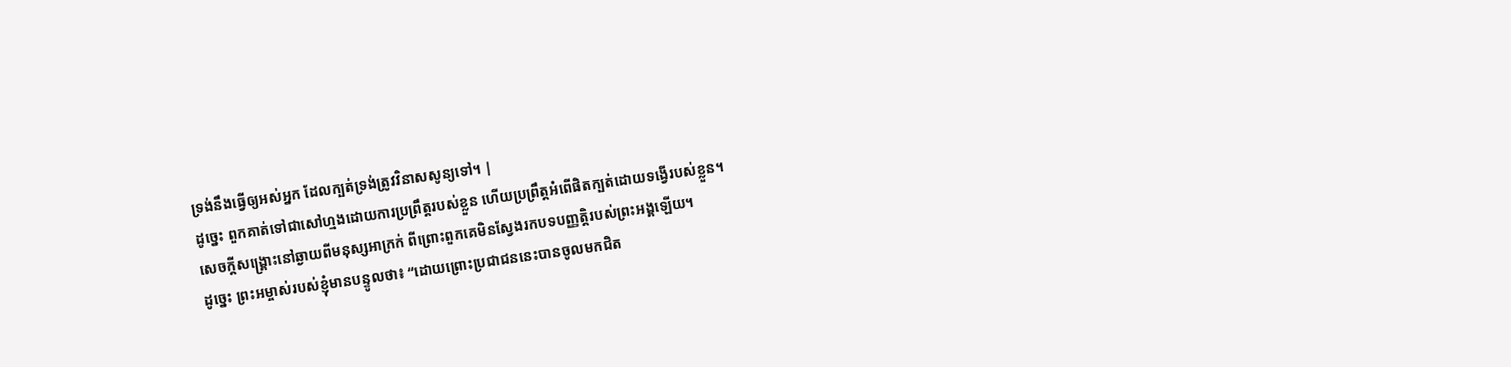ទ្រង់នឹងធ្វើឲ្យអស់អ្នក ដែលក្បត់ទ្រង់ត្រូវវិនាសសូន្យទៅ។ |
ដូច្នេះ ពួកគាត់ទៅជាសៅហ្មងដោយការប្រព្រឹត្តរបស់ខ្លួន ហើយប្រព្រឹត្តអំពើផិតក្បត់ដោយទង្វើរបស់ខ្លួន។
សេចក្ដីសង្គ្រោះនៅឆ្ងាយពីមនុស្សអាក្រក់ ពីព្រោះពួកគេមិនស្វែងរកបទបញ្ញត្តិរបស់ព្រះអង្គឡើយ។
ដូច្នេះ ព្រះអម្ចាស់របស់ខ្ញុំមានបន្ទូលថា៖ “ដោយព្រោះប្រជាជននេះបានចូលមកជិត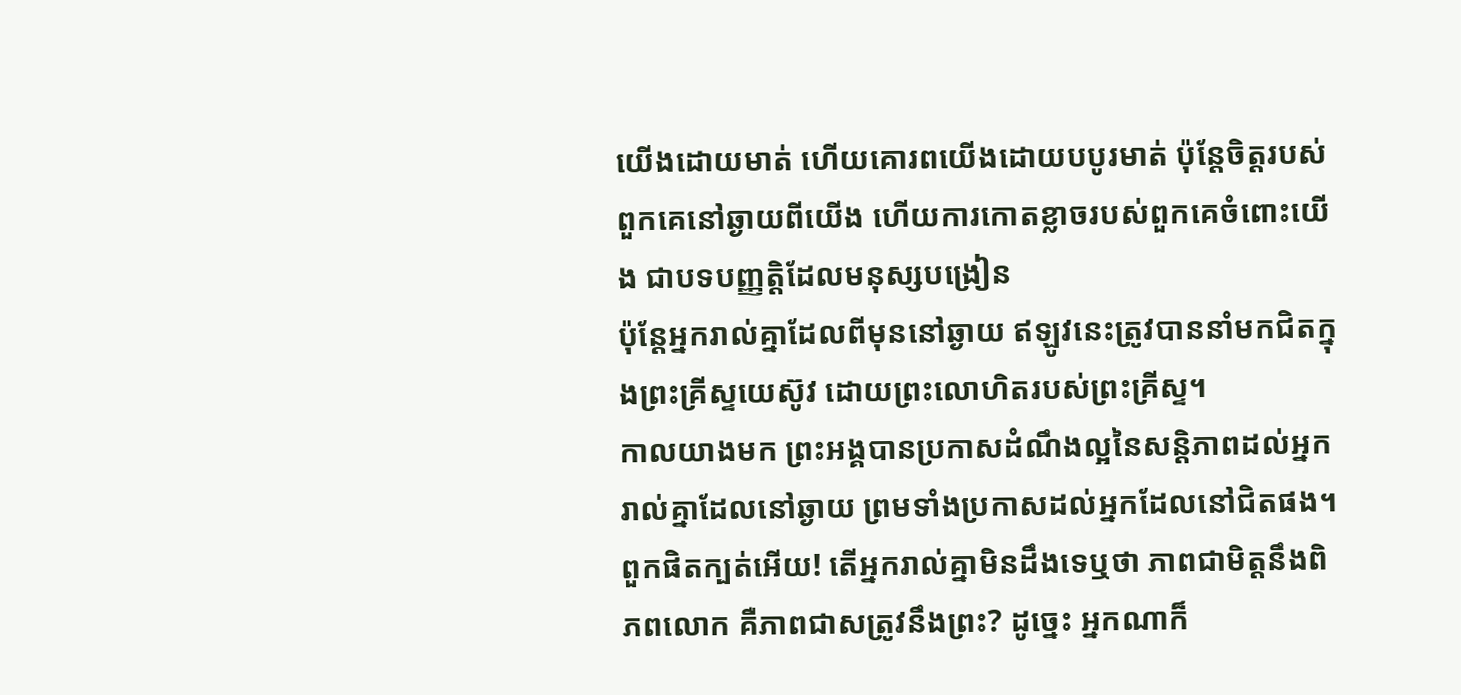យើងដោយមាត់ ហើយគោរពយើងដោយបបូរមាត់ ប៉ុន្តែចិត្តរបស់ពួកគេនៅឆ្ងាយពីយើង ហើយការកោតខ្លាចរបស់ពួកគេចំពោះយើង ជាបទបញ្ញត្តិដែលមនុស្សបង្រៀន
ប៉ុន្តែអ្នករាល់គ្នាដែលពីមុននៅឆ្ងាយ ឥឡូវនេះត្រូវបាននាំមកជិតក្នុងព្រះគ្រីស្ទយេស៊ូវ ដោយព្រះលោហិតរបស់ព្រះគ្រីស្ទ។
កាលយាងមក ព្រះអង្គបានប្រកាសដំណឹងល្អនៃសន្តិភាពដល់អ្នករាល់គ្នាដែលនៅឆ្ងាយ ព្រមទាំងប្រកាសដល់អ្នកដែលនៅជិតផង។
ពួកផិតក្បត់អើយ! តើអ្នករាល់គ្នាមិនដឹងទេឬថា ភាពជាមិត្តនឹងពិភពលោក គឺភាពជាសត្រូវនឹងព្រះ? ដូច្នេះ អ្នកណាក៏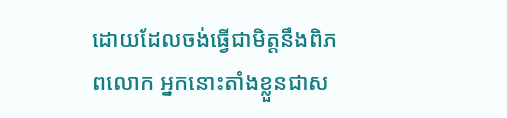ដោយដែលចង់ធ្វើជាមិត្តនឹងពិភពលោក អ្នកនោះតាំងខ្លួនជាស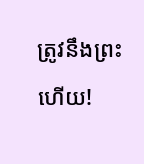ត្រូវនឹងព្រះហើយ!